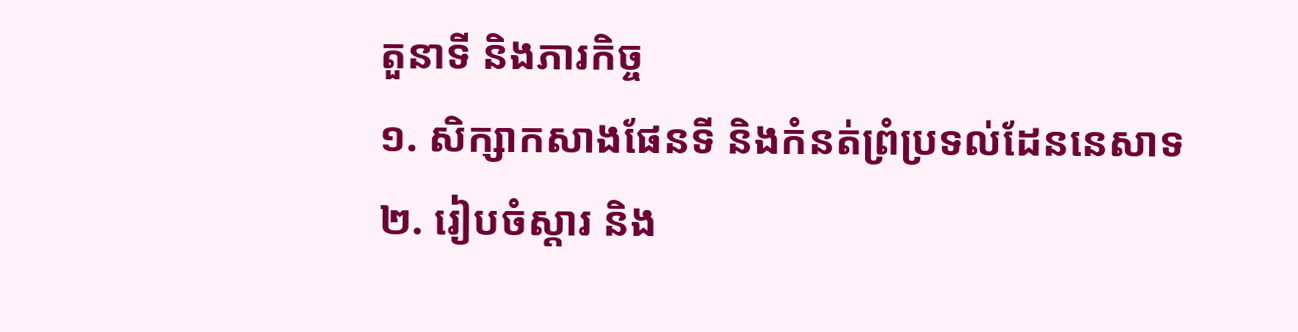តួនាទី និងភារកិច្ច
១. សិក្សាកសាងផែនទី និងកំនត់ព្រំប្រទល់ដែននេសាទ
២. រៀបចំស្តារ និង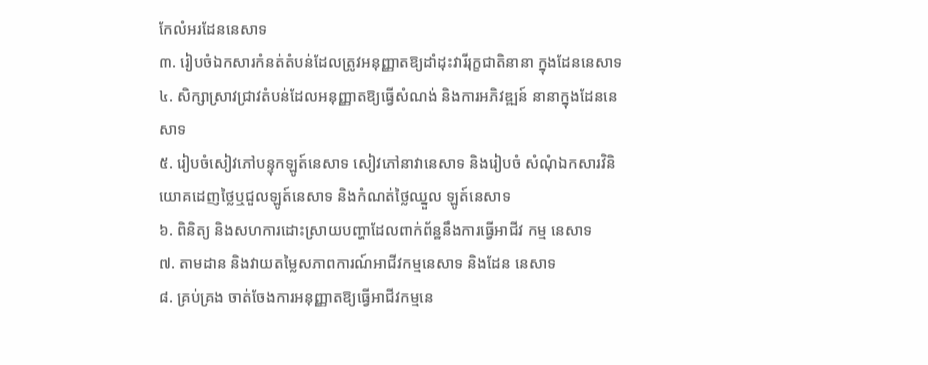កែលំអរដែននេសាទ
៣. រៀបចំឯកសារកំនត់តំបន់ដែលត្រូវអនុញ្ញាតឱ្យដាំដុះវារីរុក្ខជាតិនានា ក្នុងដែននេសាទ
៤. សិក្សាស្រាវជ្រាវតំបន់ដែលអនុញ្ញាតឱ្យធ្វើសំណង់ និងការអភិវឌ្ឍន៍ នានាក្នុងដែននេសាទ
៥. រៀបចំសៀវភៅបន្ទុកឡូត៍នេសាទ សៀវភៅនាវានេសាទ និងរៀបចំ សំណុំឯកសារវិនិយោគដេញថ្លៃឬជួលឡូត៍នេសាទ និងកំណត់ថ្លៃឈ្នួល ឡូត៍នេសាទ
៦. ពិនិត្យ និងសហការដោះស្រាយបញ្ហាដែលពាក់ព័ន្ឋនឹងការធ្វើអាជីវ កម្ម នេសាទ
៧. តាមដាន និងវាយតម្លៃសភាពការណ៍អាជីវកម្មនេសាទ និងដែន នេសាទ
៨. គ្រប់គ្រង ចាត់ចែងការអនុញ្ញាតឱ្យធ្វើអាជីវកម្មនេ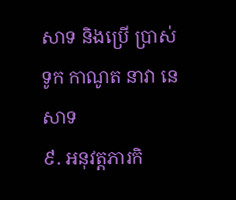សាទ និងប្រើ ប្រាស់ ទូក កាណូត នាវា នេសាទ
៩. អនុវត្តភារកិ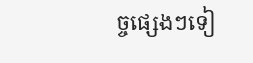ច្ចផ្សេងៗទៀ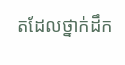តដែលថ្នាក់ដឹក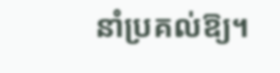នាំប្រគល់ឱ្យ។